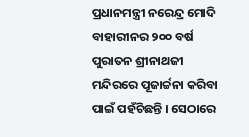ପ୍ରଧାନମନ୍ତ୍ରୀ ନରେନ୍ଦ୍ର ମୋଦି ବାହାରୀନର ୨୦୦ ବର୍ଷ ପୁରାତନ ଶ୍ରୀନାଥଜୀ ମନ୍ଦିରରେ ପୂଜାର୍ଚ୍ଚନା କରିବା ପାଇଁ ପହଁଚିଛନ୍ତି । ସେଠାରେ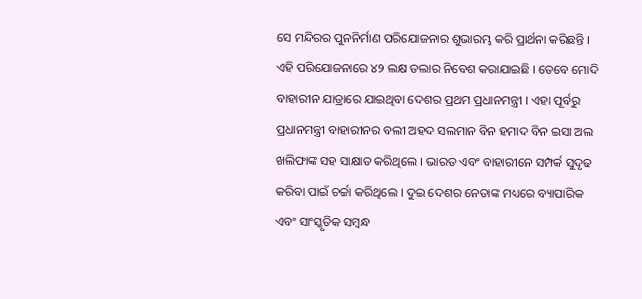ସେ ମନ୍ଦିରର ପୁନନିର୍ମାଣ ପରିଯୋଜନାର ଶୁଭାରମ୍ଭ କରି ପ୍ରାର୍ଥନା କରିଛନ୍ତି । ଏହି ପରିଯୋଜନାରେ ୪୨ ଲକ୍ଷ ଡଲାର ନିବେଶ କରାଯାଇଛି । ତେବେ ମୋଦି ବାହାରୀନ ଯାତ୍ରାରେ ଯାଇଥିବା ଦେଶର ପ୍ରଥମ ପ୍ରଧାନମନ୍ତ୍ରୀ । ଏହା ପୂର୍ବରୁ ପ୍ରଧାନମନ୍ତ୍ରୀ ବାହାରୀନର ବଲୀ ଅହଦ ସଲମାନ ବିନ ହମାଦ ବିନ ଇସା ଅଲ ଖଲିଫାଙ୍କ ସହ ସାକ୍ଷାତ କରିଥିଲେ । ଭାରତ ଏବଂ ବାହାରୀନେ ସମ୍ପର୍କ ସୁଦୃଢ କରିବା ପାଇଁ ଚର୍ଚ୍ଚା କରିଥିଲେ । ଦୁଇ ଦେଶର ନେତାଙ୍କ ମଧ୍ୟରେ ବ୍ୟାପାରିକ ଏବଂ ସାଂସ୍କୃତିକ ସମ୍ବନ୍ଧ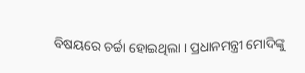ବିଷୟରେ ଚର୍ଚ୍ଚା ହୋଇଥିଲା । ପ୍ରଧାନମନ୍ତ୍ରୀ ମୋଦିଙ୍କୁ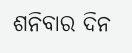ଶନିବାର ଦିନ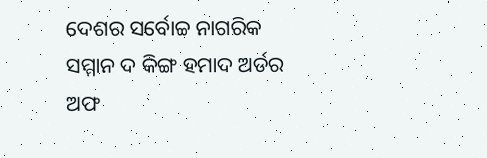ଦେଶର ସର୍ବୋଚ୍ଚ ନାଗରିକ ସମ୍ମାନ ଦ କିଙ୍ଗ ହମାଦ ଅର୍ଡର ଅଫ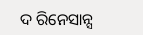ଦ ରିନେସାନ୍ସ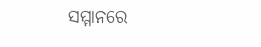ସମ୍ମାନରେ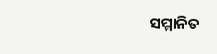ସମ୍ମାନିତ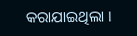କରାଯାଇଥିଲା ।